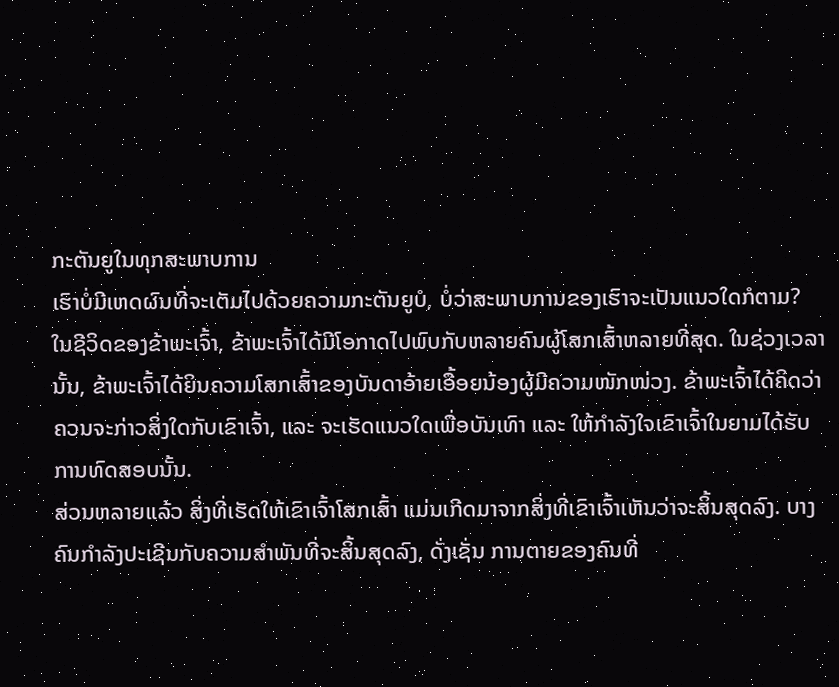ກະຕັນຍູໃນທຸກສະພາບການ
ເຮົາບໍ່ມີເຫດຜົນທີ່ຈະເຕັມໄປດ້ວຍຄວາມກະຕັນຍູບໍ, ບໍ່ວ່າສະພາບການຂອງເຮົາຈະເປັນແນວໃດກໍຕາມ?
ໃນຊີວິດຂອງຂ້າພະເຈົ້າ, ຂ້າພະເຈົ້າໄດ້ມີໂອກາດໄປພົບກັບຫລາຍຄົນຜູ້ໂສກເສົ້າຫລາຍທີ່ສຸດ. ໃນຊ່ວງເວລານັ້ນ, ຂ້າພະເຈົ້າໄດ້ຍິນຄວາມໂສກເສົ້າຂອງບັນດາອ້າຍເອື້ອຍນ້ອງຜູ້ມີຄວາມໜັກໜ່ວງ. ຂ້າພະເຈົ້າໄດ້ຄິດວ່າຄວນຈະກ່າວສິ່ງໃດກັບເຂົາເຈົ້າ, ແລະ ຈະເຮັດແນວໃດເພື່ອບັນເທົາ ແລະ ໃຫ້ກຳລັງໃຈເຂົາເຈົ້າໃນຍາມໄດ້ຮັບການທົດສອບນັ້ນ.
ສ່ວນຫລາຍແລ້ວ ສິ່ງທີ່ເຮັດໃຫ້ເຂົາເຈົ້າໂສກເສົ້າ ແມ່ນເກີດມາຈາກສິ່ງທີ່ເຂົາເຈົ້າເຫັນວ່າຈະສິ້ນສຸດລົງ. ບາງຄົນກຳລັງປະເຊີນກັບຄວາມສຳພັນທີ່ຈະສິ້ນສຸດລົງ, ດັ່ງເຊັ່ນ ການຕາຍຂອງຄົນທີ່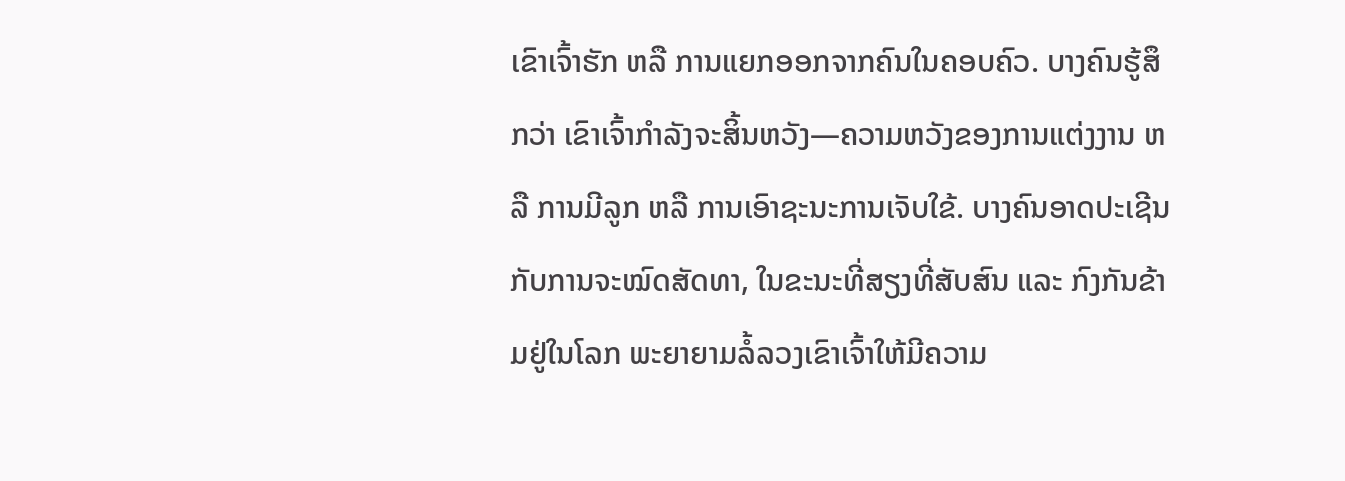ເຂົາເຈົ້າຮັກ ຫລື ການແຍກອອກຈາກຄົນໃນຄອບຄົວ. ບາງຄົນຮູ້ສຶກວ່າ ເຂົາເຈົ້າກຳລັງຈະສິ້ນຫວັງ—ຄວາມຫວັງຂອງການແຕ່ງງານ ຫລື ການມີລູກ ຫລື ການເອົາຊະນະການເຈັບໃຂ້. ບາງຄົນອາດປະເຊີນກັບການຈະໝົດສັດທາ, ໃນຂະນະທີ່ສຽງທີ່ສັບສົນ ແລະ ກົງກັນຂ້າມຢູ່ໃນໂລກ ພະຍາຍາມລໍ້ລວງເຂົາເຈົ້າໃຫ້ມີຄວາມ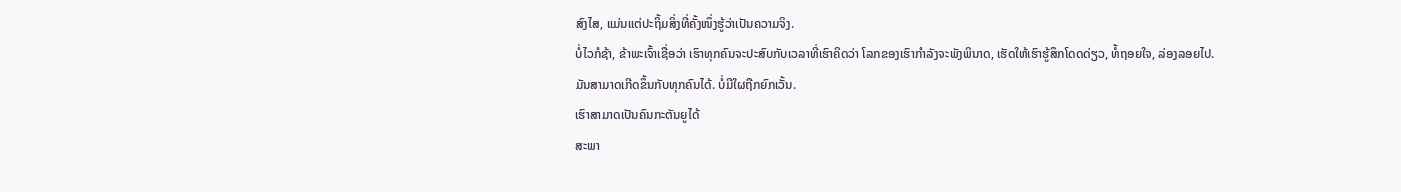ສົງໄສ, ແມ່ນແຕ່ປະຖິ້ມສິ່ງທີ່ຄັ້ງໜຶ່ງຮູ້ວ່າເປັນຄວາມຈິງ.
ບໍ່ໄວກໍຊ້າ, ຂ້າພະເຈົ້າເຊື່ອວ່າ ເຮົາທຸກຄົນຈະປະສົບກັບເວລາທີ່ເຮົາຄິດວ່າ ໂລກຂອງເຮົາກຳລັງຈະພັງພິນາດ, ເຮັດໃຫ້ເຮົາຮູ້ສຶກໂດດດ່ຽວ, ທໍ້ຖອຍໃຈ, ລ່ອງລອຍໄປ.
ມັນສາມາດເກີດຂຶ້ນກັບທຸກຄົນໄດ້. ບໍ່ມີໃຜຖືກຍົກເວັ້ນ.
ເຮົາສາມາດເປັນຄົນກະຕັນຍູໄດ້
ສະພາ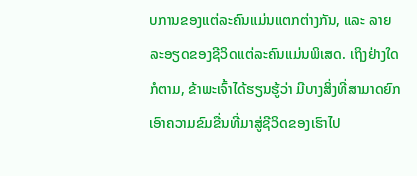ບການຂອງແຕ່ລະຄົນແມ່ນແຕກຕ່າງກັນ, ແລະ ລາຍລະອຽດຂອງຊີວິດແຕ່ລະຄົນແມ່ນພິເສດ. ເຖິງຢ່າງໃດກໍຕາມ, ຂ້າພະເຈົ້າໄດ້ຮຽນຮູ້ວ່າ ມີບາງສິ່ງທີ່ສາມາດຍົກເອົາຄວາມຂົມຂື່ນທີ່ມາສູ່ຊີວິດຂອງເຮົາໄປ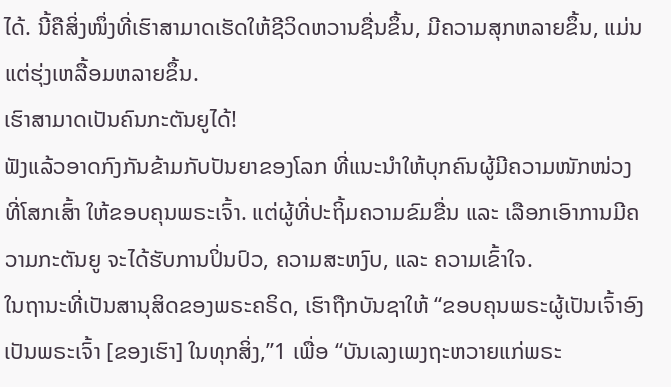ໄດ້. ນີ້ຄືສິ່ງໜຶ່ງທີ່ເຮົາສາມາດເຮັດໃຫ້ຊີວິດຫວານຊື່ນຂຶ້ນ, ມີຄວາມສຸກຫລາຍຂຶ້ນ, ແມ່ນແຕ່ຮຸ່ງເຫລື້ອມຫລາຍຂຶ້ນ.
ເຮົາສາມາດເປັນຄົນກະຕັນຍູໄດ້!
ຟັງແລ້ວອາດກົງກັນຂ້າມກັບປັນຍາຂອງໂລກ ທີ່ແນະນຳໃຫ້ບຸກຄົນຜູ້ມີຄວາມໜັກໜ່ວງ ທີ່ໂສກເສົ້າ ໃຫ້ຂອບຄຸນພຣະເຈົ້າ. ແຕ່ຜູ້ທີ່ປະຖິ້ມຄວາມຂົມຂື່ນ ແລະ ເລືອກເອົາການມີຄວາມກະຕັນຍູ ຈະໄດ້ຮັບການປິ່ນປົວ, ຄວາມສະຫງົບ, ແລະ ຄວາມເຂົ້າໃຈ.
ໃນຖານະທີ່ເປັນສານຸສິດຂອງພຣະຄຣິດ, ເຮົາຖືກບັນຊາໃຫ້ “ຂອບຄຸນພຣະຜູ້ເປັນເຈົ້າອົງເປັນພຣະເຈົ້າ [ຂອງເຮົາ] ໃນທຸກສິ່ງ,”1 ເພື່ອ “ບັນເລງເພງຖະຫວາຍແກ່ພຣະ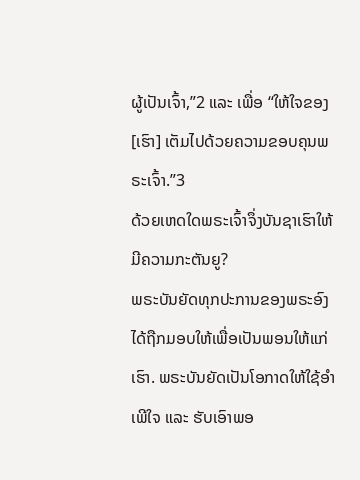ຜູ້ເປັນເຈົ້າ,”2 ແລະ ເພື່ອ “ໃຫ້ໃຈຂອງ [ເຮົາ] ເຕັມໄປດ້ວຍຄວາມຂອບຄຸນພຣະເຈົ້າ.”3
ດ້ວຍເຫດໃດພຣະເຈົ້າຈຶ່ງບັນຊາເຮົາໃຫ້ມີຄວາມກະຕັນຍູ?
ພຣະບັນຍັດທຸກປະການຂອງພຣະອົງໄດ້ຖືກມອບໃຫ້ເພື່ອເປັນພອນໃຫ້ແກ່ເຮົາ. ພຣະບັນຍັດເປັນໂອກາດໃຫ້ໃຊ້ອຳເພີໃຈ ແລະ ຮັບເອົາພອ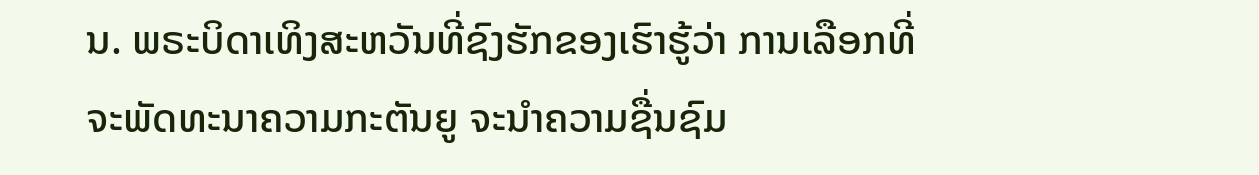ນ. ພຣະບິດາເທິງສະຫວັນທີ່ຊົງຮັກຂອງເຮົາຮູ້ວ່າ ການເລືອກທີ່ຈະພັດທະນາຄວາມກະຕັນຍູ ຈະນຳຄວາມຊື່ນຊົມ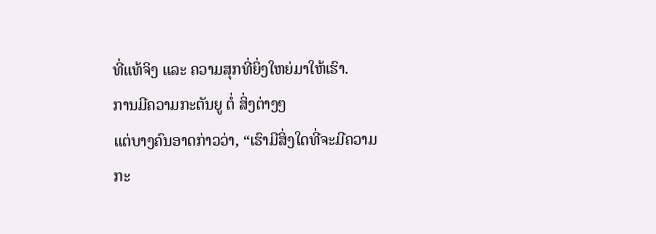ທີ່ແທ້ຈິງ ແລະ ຄວາມສຸກທີ່ຍິ່ງໃຫຍ່ມາໃຫ້ເຮົາ.
ການມີຄວາມກະຕັນຍູ ຕໍ່ ສິ່ງຕ່າງໆ
ແຕ່ບາງຄົນອາດກ່າວວ່າ, “ເຮົາມີສິ່ງໃດທີ່ຈະມີຄວາມກະ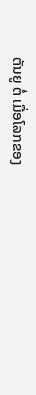ຕັນຍູ ຕໍ່ ເມື່ອໂລກຂອງ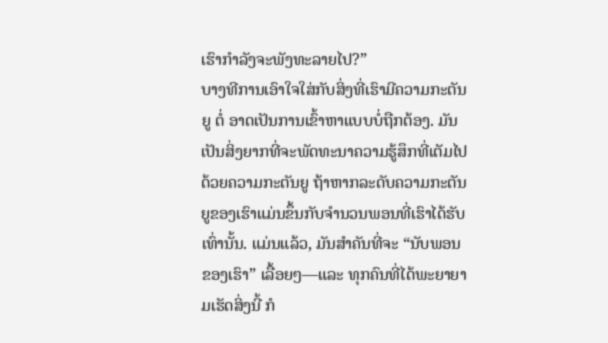ເຮົາກຳລັງຈະພັງທະລາຍໄປ?”
ບາງທີການເອົາໃຈໃສ່ກັບສິ່ງທີ່ເຮົາມີຄວາມກະຕັນຍູ ຕໍ່ ອາດເປັນການເຂົ້າຫາແບບບໍ່ຖືກຕ້ອງ. ມັນເປັນສິ່ງຍາກທີ່ຈະພັດທະນາຄວາມຮູ້ສຶກທີ່ເຕັມໄປດ້ວຍຄວາມກະຕັນຍູ ຖ້າຫາກລະດັບຄວາມກະຕັນຍູຂອງເຮົາແມ່ນຂຶ້ນກັບຈຳນວນພອນທີ່ເຮົາໄດ້ຮັບເທົ່ານັ້ນ. ແມ່ນແລ້ວ, ມັນສຳຄັນທີ່ຈະ “ນັບພອນຂອງເຮົາ” ເລື້ອຍໆ—ແລະ ທຸກຄົນທີ່ໄດ້ພະຍາຍາມເຮັດສິ່ງນີ້ ກໍ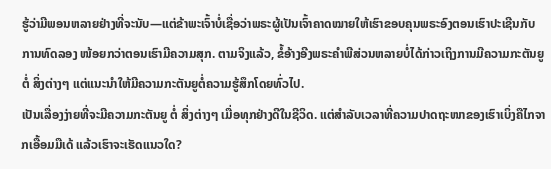ຮູ້ວ່າມີພອນຫລາຍຢ່າງທີ່ຈະນັບ—ແຕ່ຂ້າພະເຈົ້າບໍ່ເຊື່ອວ່າພຣະຜູ້ເປັນເຈົ້າຄາດໝາຍໃຫ້ເຮົາຂອບຄຸນພຣະອົງຕອນເຮົາປະເຊີນກັບການທົດລອງ ໜ້ອຍກວ່າຕອນເຮົາມີຄວາມສຸກ. ຕາມຈິງແລ້ວ, ຂໍ້ອ້າງອີງພຣະຄຳພີສ່ວນຫລາຍບໍ່ໄດ້ກ່າວເຖິງການມີຄວາມກະຕັນຍູ ຕໍ່ ສິ່ງຕ່າງໆ ແຕ່ແນະນຳໃຫ້ມີຄວາມກະຕັນຍູຕໍ່ຄວາມຮູ້ສຶກໂດຍທົ່ວໄປ.
ເປັນເລື່ອງງ່າຍທີ່ຈະມີຄວາມກະຕັນຍູ ຕໍ່ ສິ່ງຕ່າງໆ ເມື່ອທຸກຢ່າງດີໃນຊີວິດ. ແຕ່ສຳລັບເວລາທີ່ຄວາມປາດຖະໜາຂອງເຮົາເບິ່ງຄືໄກຈາກເອື້ອມມືເດ້ ແລ້ວເຮົາຈະເຮັດແນວໃດ?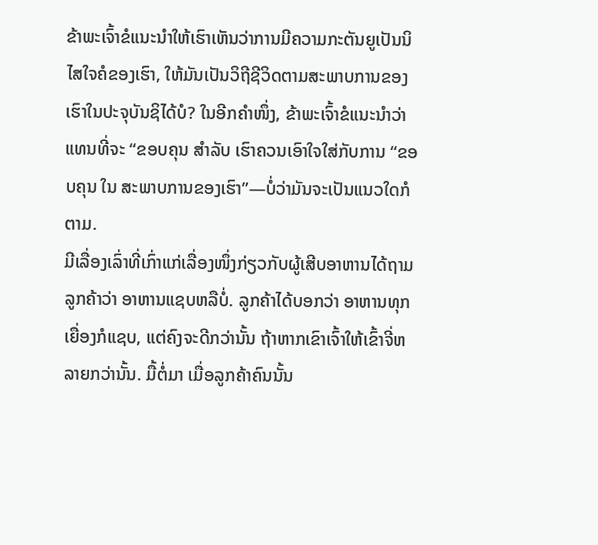ຂ້າພະເຈົ້າຂໍແນະນຳໃຫ້ເຮົາເຫັນວ່າການມີຄວາມກະຕັນຍູເປັນນິໄສໃຈຄໍຂອງເຮົາ, ໃຫ້ມັນເປັນວິຖີຊີວິດຕາມສະພາບການຂອງເຮົາໃນປະຈຸບັນຊິໄດ້ບໍ? ໃນອີກຄຳໜຶ່ງ, ຂ້າພະເຈົ້າຂໍແນະນຳວ່າ ແທນທີ່ຈະ “ຂອບຄຸນ ສຳລັບ ເຮົາຄວນເອົາໃຈໃສ່ກັບການ “ຂອບຄຸນ ໃນ ສະພາບການຂອງເຮົາ”—ບໍ່ວ່າມັນຈະເປັນແນວໃດກໍຕາມ.
ມີເລື່ອງເລົ່າທີ່ເກົ່າແກ່ເລື່ອງໜຶ່ງກ່ຽວກັບຜູ້ເສີບອາຫານໄດ້ຖາມລູກຄ້າວ່າ ອາຫານແຊບຫລືບໍ່. ລູກຄ້າໄດ້ບອກວ່າ ອາຫານທຸກເຍື່ອງກໍແຊບ, ແຕ່ຄົງຈະດີກວ່ານັ້ນ ຖ້າຫາກເຂົາເຈົ້າໃຫ້ເຂົ້າຈີ່ຫລາຍກວ່ານັ້ນ. ມື້ຕໍ່ມາ ເມື່ອລູກຄ້າຄົນນັ້ນ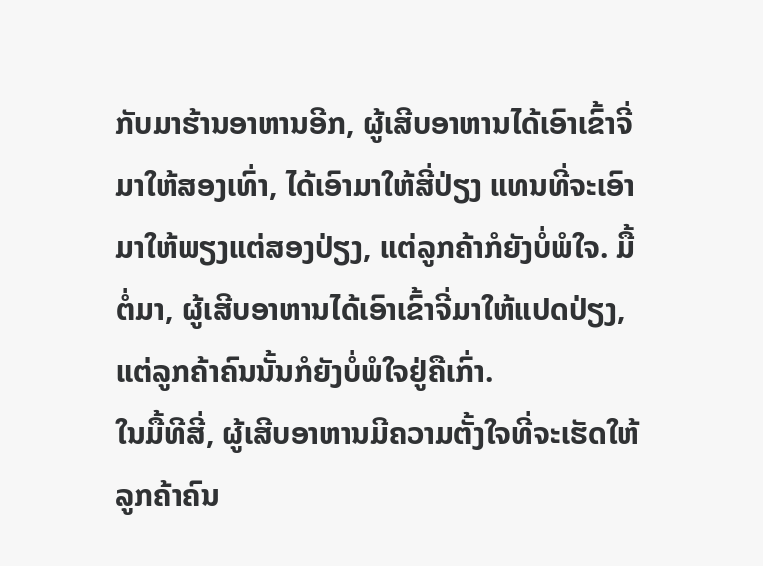ກັບມາຮ້ານອາຫານອີກ, ຜູ້ເສີບອາຫານໄດ້ເອົາເຂົ້າຈີ່ມາໃຫ້ສອງເທົ່າ, ໄດ້ເອົາມາໃຫ້ສີ່ປ່ຽງ ແທນທີ່ຈະເອົາມາໃຫ້ພຽງແຕ່ສອງປ່ຽງ, ແຕ່ລູກຄ້າກໍຍັງບໍ່ພໍໃຈ. ມື້ຕໍ່ມາ, ຜູ້ເສີບອາຫານໄດ້ເອົາເຂົ້າຈີ່ມາໃຫ້ແປດປ່ຽງ, ແຕ່ລູກຄ້າຄົນນັ້ນກໍຍັງບໍ່ພໍໃຈຢູ່ຄືເກົ່າ.
ໃນມື້ທີສີ່, ຜູ້ເສີບອາຫານມີຄວາມຕັ້ງໃຈທີ່ຈະເຮັດໃຫ້ລູກຄ້າຄົນ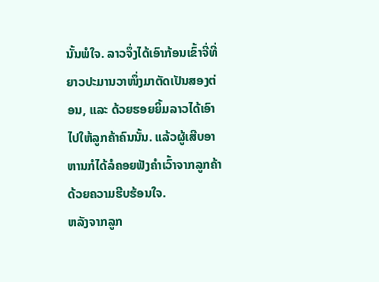ນັ້ນພໍໃຈ. ລາວຈຶ່ງໄດ້ເອົາກ້ອນເຂົ້າຈີ່ທີ່ຍາວປະມານວາໜຶ່ງມາຕັດເປັນສອງຕ່ອນ, ແລະ ດ້ວຍຮອຍຍິ້ມລາວໄດ້ເອົາໄປໃຫ້ລູກຄ້າຄົນນັ້ນ. ແລ້ວຜູ້ເສີບອາຫານກໍໄດ້ລໍຄອຍຟັງຄຳເວົ້າຈາກລູກຄ້າດ້ວຍຄວາມຮີບຮ້ອນໃຈ.
ຫລັງຈາກລູກ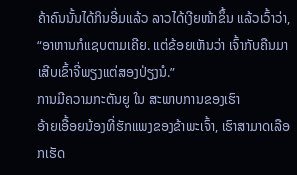ຄ້າຄົນນັ້ນໄດ້ກິນອີ່ມແລ້ວ ລາວໄດ້ເງີຍໜ້າຂຶ້ນ ແລ້ວເວົ້າວ່າ, “ອາຫານກໍແຊບຕາມເຄີຍ. ແຕ່ຂ້ອຍເຫັນວ່າ ເຈົ້າກັບຄືນມາເສີບເຂົ້າຈີ່ພຽງແຕ່ສອງປ່ຽງນໍ.”
ການມີຄວາມກະຕັນຍູ ໃນ ສະພາບການຂອງເຮົາ
ອ້າຍເອື້ອຍນ້ອງທີ່ຮັກແພງຂອງຂ້າພະເຈົ້າ, ເຮົາສາມາດເລືອກເຮັດ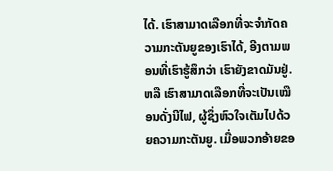ໄດ້. ເຮົາສາມາດເລືອກທີ່ຈະຈຳກັດຄວາມກະຕັນຍູຂອງເຮົາໄດ້, ອີງຕາມພອນທີ່ເຮົາຮູ້ສຶກວ່າ ເຮົາຍັງຂາດມັນຢູ່. ຫລື ເຮົາສາມາດເລືອກທີ່ຈະເປັນເໝືອນດັ່ງນີໄຟ, ຜູ້ຊຶ່ງຫົວໃຈເຕັມໄປດ້ວຍຄວາມກະຕັນຍູ. ເມື່ອພວກອ້າຍຂອ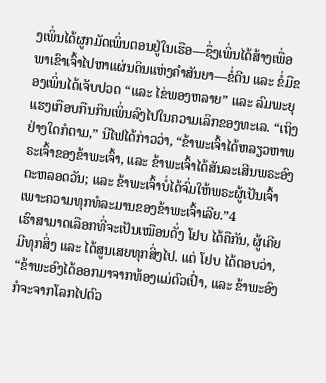ງເພິ່ນໄດ້ຜູກມັດເພິ່ນຕອນຢູ່ໃນເຮືອ—ຊຶ່ງເພິ່ນໄດ້ສ້າງເພື່ອພາເຂົາເຈົ້າໄປຫາແຜ່ນດິນແຫ່ງຄຳສັນຍາ—ຂໍ່ຕີນ ແລະ ຂໍ່ມືຂອງເພິ່ນໄດ້ເຈັບປວດ “ແລະ ໄຂ່ພອງຫລາຍ” ແລະ ລົມພະຍຸແຮງເກືອບກືນກິນເພິ່ນລົງໄປໃນຄວາມເລິກຂອງທະເລ. “ເຖິງຢ່າງໃດກໍຕາມ,” ນີໄຟໄດ້ກ່າວວ່າ, “ຂ້າພະເຈົ້າໄດ້ຫລຽວຫາພຣະເຈົ້າຂອງຂ້າພະເຈົ້າ, ແລະ ຂ້າພະເຈົ້າໄດ້ສັນລະເສີນພຣະອົງຕະຫລອດວັນ; ແລະ ຂ້າພະເຈົ້າບໍ່ໄດ້ຈົ່ມໃຫ້ພຣະຜູ້ເປັນເຈົ້າ ເພາະຄວາມທຸກທໍລະມານຂອງຂ້າພະເຈົ້າເລີຍ.”4
ເຮົາສາມາດເລືອກທີ່ຈະເປັນເໝືອນດັ່ງ ໂຢບ ໄດ້ຄືກັນ, ຜູ້ເຄີຍມີທຸກສິ່ງ ແລະ ໄດ້ສູນເສຍທຸກສິ່ງໄປ. ແຕ່ ໂຢບ ໄດ້ຕອບວ່າ, “ຂ້າພະອົງໄດ້ອອກມາຈາກທ້ອງແມ່ຕົວເປົ່າ, ແລະ ຂ້າພະອົງກໍຈະຈາກໂລກໄປຕົວ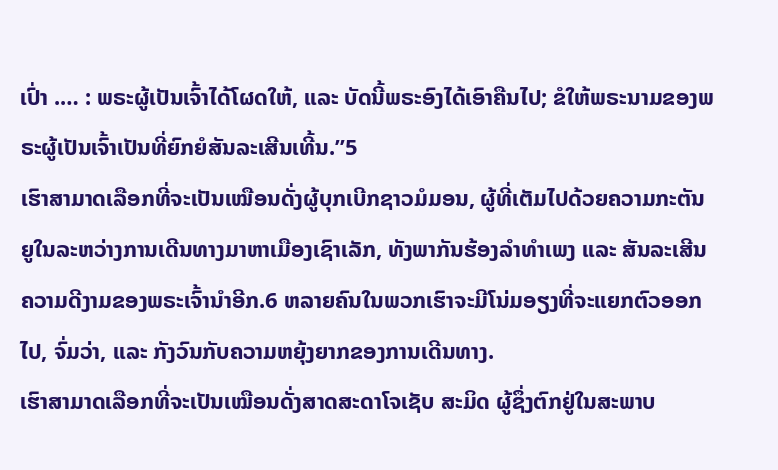ເປົ່າ .… : ພຣະຜູ້ເປັນເຈົ້າໄດ້ໂຜດໃຫ້, ແລະ ບັດນີ້ພຣະອົງໄດ້ເອົາຄືນໄປ; ຂໍໃຫ້ພຣະນາມຂອງພຣະຜູ້ເປັນເຈົ້າເປັນທີ່ຍົກຍໍສັນລະເສີນເທີ້ນ.”5
ເຮົາສາມາດເລືອກທີ່ຈະເປັນເໝືອນດັ່ງຜູ້ບຸກເບີກຊາວມໍມອນ, ຜູ້ທີ່ເຕັມໄປດ້ວຍຄວາມກະຕັນຍູໃນລະຫວ່າງການເດີນທາງມາຫາເມືອງເຊົາເລັກ, ທັງພາກັນຮ້ອງລຳທຳເພງ ແລະ ສັນລະເສີນຄວາມດີງາມຂອງພຣະເຈົ້ານຳອີກ.6 ຫລາຍຄົນໃນພວກເຮົາຈະມີໂນ່ມອຽງທີ່ຈະແຍກຕົວອອກໄປ, ຈົ່ມວ່າ, ແລະ ກັງວົນກັບຄວາມຫຍຸ້ງຍາກຂອງການເດີນທາງ.
ເຮົາສາມາດເລືອກທີ່ຈະເປັນເໝືອນດັ່ງສາດສະດາໂຈເຊັບ ສະມິດ ຜູ້ຊຶ່ງຕົກຢູ່ໃນສະພາບ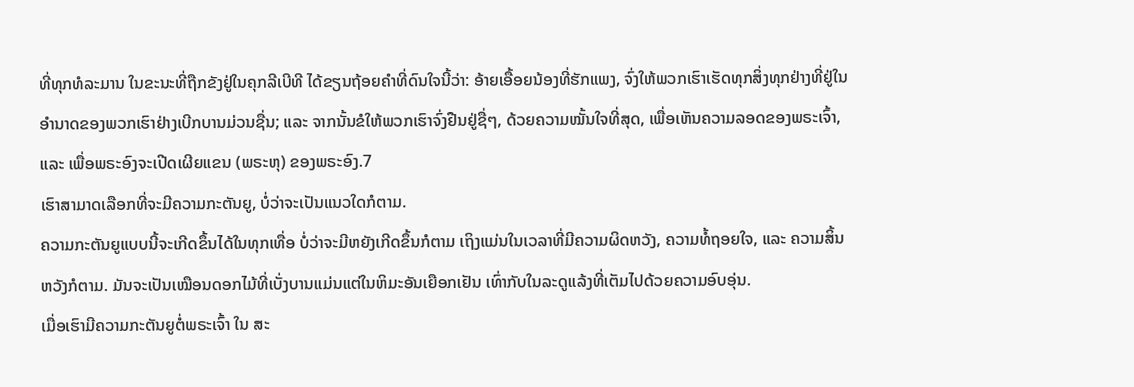ທີ່ທຸກທໍລະມານ ໃນຂະນະທີ່ຖືກຂັງຢູ່ໃນຄຸກລີເບີທີ ໄດ້ຂຽນຖ້ອຍຄຳທີ່ດົນໃຈນີ້ວ່າ: ອ້າຍເອື້ອຍນ້ອງທີ່ຮັກແພງ, ຈົ່ງໃຫ້ພວກເຮົາເຮັດທຸກສິ່ງທຸກຢ່າງທີ່ຢູ່ໃນອຳນາດຂອງພວກເຮົາຢ່າງເບີກບານມ່ວນຊື່ນ; ແລະ ຈາກນັ້ນຂໍໃຫ້ພວກເຮົາຈົ່ງຢືນຢູ່ຊື່ໆ, ດ້ວຍຄວາມໝັ້ນໃຈທີ່ສຸດ, ເພື່ອເຫັນຄວາມລອດຂອງພຣະເຈົ້າ, ແລະ ເພື່ອພຣະອົງຈະເປີດເຜີຍແຂນ (ພຣະຫຸ) ຂອງພຣະອົງ.7
ເຮົາສາມາດເລືອກທີ່ຈະມີຄວາມກະຕັນຍູ, ບໍ່ວ່າຈະເປັນແນວໃດກໍຕາມ.
ຄວາມກະຕັນຍູແບບນີ້ຈະເກີດຂຶ້ນໄດ້ໃນທຸກເທື່ອ ບໍ່ວ່າຈະມີຫຍັງເກີດຂຶ້ນກໍຕາມ ເຖິງແມ່ນໃນເວລາທີ່ມີຄວາມຜິດຫວັງ, ຄວາມທໍ້ຖອຍໃຈ, ແລະ ຄວາມສິ້ນຫວັງກໍຕາມ. ມັນຈະເປັນເໝືອນດອກໄມ້ທີ່ເບັ່ງບານແມ່ນແຕ່ໃນຫິມະອັນເຍືອກເຢັນ ເທົ່າກັບໃນລະດູແລ້ງທີ່ເຕັມໄປດ້ວຍຄວາມອົບອຸ່ນ.
ເມື່ອເຮົາມີຄວາມກະຕັນຍູຕໍ່ພຣະເຈົ້າ ໃນ ສະ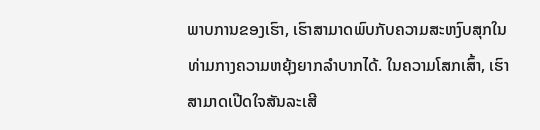ພາບການຂອງເຮົາ, ເຮົາສາມາດພົບກັບຄວາມສະຫງົບສຸກໃນທ່າມກາງຄວາມຫຍຸ້ງຍາກລຳບາກໄດ້. ໃນຄວາມໂສກເສົ້າ, ເຮົາສາມາດເປີດໃຈສັນລະເສີ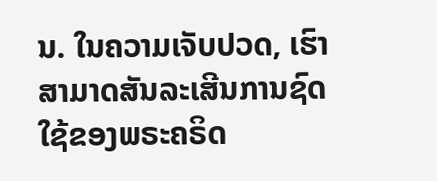ນ. ໃນຄວາມເຈັບປວດ, ເຮົາສາມາດສັນລະເສີນການຊົດໃຊ້ຂອງພຣະຄຣິດ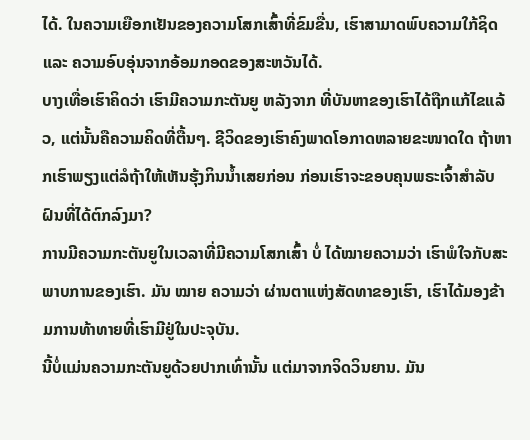ໄດ້. ໃນຄວາມເຍືອກເຢັນຂອງຄວາມໂສກເສົ້າທີ່ຂົມຂື່ນ, ເຮົາສາມາດພົບຄວາມໃກ້ຊິດ ແລະ ຄວາມອົບອຸ່ນຈາກອ້ອມກອດຂອງສະຫວັນໄດ້.
ບາງເທື່ອເຮົາຄິດວ່າ ເຮົາມີຄວາມກະຕັນຍູ ຫລັງຈາກ ທີ່ບັນຫາຂອງເຮົາໄດ້ຖືກແກ້ໄຂແລ້ວ, ແຕ່ນັ້ນຄືຄວາມຄິດທີ່ຕື້ນໆ. ຊີວິດຂອງເຮົາຄົງພາດໂອກາດຫລາຍຂະໜາດໃດ ຖ້າຫາກເຮົາພຽງແຕ່ລໍຖ້າໃຫ້ເຫັນຮຸ້ງກິນນ້ຳເສຍກ່ອນ ກ່ອນເຮົາຈະຂອບຄຸນພຣະເຈົ້າສຳລັບຝົນທີ່ໄດ້ຕົກລົງມາ?
ການມີຄວາມກະຕັນຍູໃນເວລາທີ່ມີຄວາມໂສກເສົ້າ ບໍ່ ໄດ້ໝາຍຄວາມວ່າ ເຮົາພໍໃຈກັບສະພາບການຂອງເຮົາ. ມັນ ໝາຍ ຄວາມວ່າ ຜ່ານຕາແຫ່ງສັດທາຂອງເຮົາ, ເຮົາໄດ້ມອງຂ້າມການທ້າທາຍທີ່ເຮົາມີຢູ່ໃນປະຈຸບັນ.
ນີ້ບໍ່ແມ່ນຄວາມກະຕັນຍູດ້ວຍປາກເທົ່ານັ້ນ ແຕ່ມາຈາກຈິດວິນຍານ. ມັນ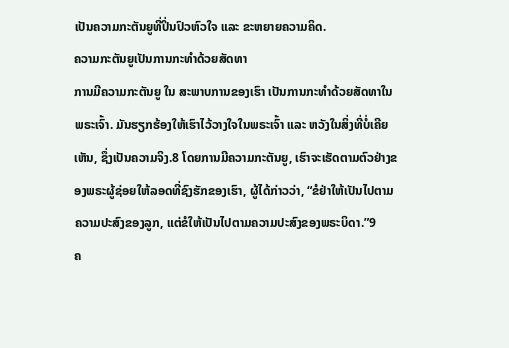ເປັນຄວາມກະຕັນຍູທີ່ປິ່ນປົວຫົວໃຈ ແລະ ຂະຫຍາຍຄວາມຄິດ.
ຄວາມກະຕັນຍູເປັນການກະທຳດ້ວຍສັດທາ
ການມີຄວາມກະຕັນຍູ ໃນ ສະພາບການຂອງເຮົາ ເປັນການກະທຳດ້ວຍສັດທາໃນພຣະເຈົ້າ. ມັນຮຽກຮ້ອງໃຫ້ເຮົາໄວ້ວາງໃຈໃນພຣະເຈົ້າ ແລະ ຫວັງໃນສິ່ງທີ່ບໍ່ເຄີຍເຫັນ, ຊຶ່ງເປັນຄວາມຈິງ.8 ໂດຍການມີຄວາມກະຕັນຍູ, ເຮົາຈະເຮັດຕາມຕົວຢ່າງຂອງພຣະຜູ້ຊ່ອຍໃຫ້ລອດທີ່ຊົງຮັກຂອງເຮົາ, ຜູ້ໄດ້ກ່າວວ່າ, “ຂໍຢ່າໃຫ້ເປັນໄປຕາມຄວາມປະສົງຂອງລູກ, ແຕ່ຂໍໃຫ້ເປັນໄປຕາມຄວາມປະສົງຂອງພຣະບິດາ.”9
ຄ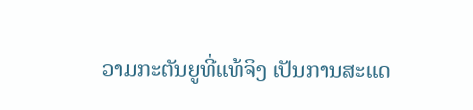ວາມກະຕັນຍູທີ່ແທ້ຈິງ ເປັນການສະແດ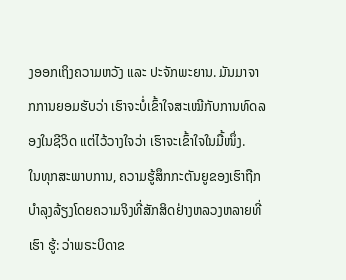ງອອກເຖິງຄວາມຫວັງ ແລະ ປະຈັກພະຍານ. ມັນມາຈາກການຍອມຮັບວ່າ ເຮົາຈະບໍ່ເຂົ້າໃຈສະເໝີກັບການທົດລອງໃນຊີວິດ ແຕ່ໄວ້ວາງໃຈວ່າ ເຮົາຈະເຂົ້າໃຈໃນມື້ໜຶ່ງ.
ໃນທຸກສະພາບການ, ຄວາມຮູ້ສຶກກະຕັນຍູຂອງເຮົາຖືກບຳລຸງລ້ຽງໂດຍຄວາມຈິງທີ່ສັກສິດຢ່າງຫລວງຫລາຍທີ່ເຮົາ ຮູ້: ວ່າພຣະບິດາຂ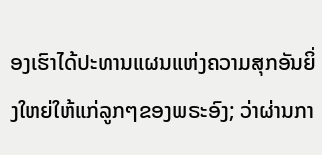ອງເຮົາໄດ້ປະທານແຜນແຫ່ງຄວາມສຸກອັນຍິ່ງໃຫຍ່ໃຫ້ແກ່ລູກໆຂອງພຣະອົງ; ວ່າຜ່ານກາ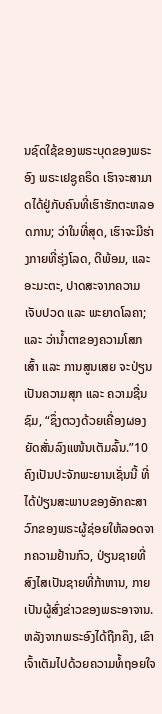ນຊົດໃຊ້ຂອງພຣະບຸດຂອງພຣະອົງ ພຣະເຢຊູຄຣິດ ເຮົາຈະສາມາດໄດ້ຢູ່ກັບຄົນທີ່ເຮົາຮັກຕະຫລອດການ; ວ່າໃນທີ່ສຸດ, ເຮົາຈະມີຮ່າງກາຍທີ່ຮຸ່ງໂລດ, ດີພ້ອມ, ແລະ ອະມະຕະ, ປາດສະຈາກຄວາມເຈັບປວດ ແລະ ພະຍາດໂລຄາ; ແລະ ວ່ານ້ຳຕາຂອງຄວາມໂສກເສົ້າ ແລະ ການສູນເສຍ ຈະປ່ຽນເປັນຄວາມສຸກ ແລະ ຄວາມຊື່ນຊົມ, “ຊຶ່ງຕວງດ້ວຍເຄື່ອງຜອງຍັດສັ່ນລົງແໜ້ນເຕັມລົ້ນ.”10
ຄົງເປັນປະຈັກພະຍານເຊັ່ນນີ້ ທີ່ໄດ້ປ່ຽນສະພາບຂອງອັກຄະສາວົກຂອງພຣະຜູ້ຊ່ອຍໃຫ້ລອດຈາກຄວາມຢ້ານກົວ, ປ່ຽນຊາຍທີ່ສົງໄສເປັນຊາຍທີ່ກ້າຫານ, ກາຍເປັນຜູ້ສົ່ງຂ່າວຂອງພຣະອາຈານ. ຫລັງຈາກພຣະອົງໄດ້ຖືກຄຶງ, ເຂົາເຈົ້າເຕັມໄປດ້ວຍຄວາມທໍ້ຖອຍໃຈ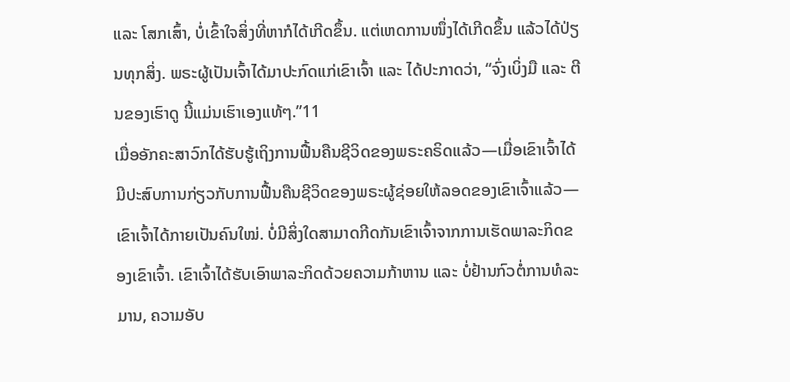ແລະ ໂສກເສົ້າ, ບໍ່ເຂົ້າໃຈສິ່ງທີ່ຫາກໍໄດ້ເກີດຂຶ້ນ. ແຕ່ເຫດການໜຶ່ງໄດ້ເກີດຂຶ້ນ ແລ້ວໄດ້ປ່ຽນທຸກສິ່ງ. ພຣະຜູ້ເປັນເຈົ້າໄດ້ມາປະກົດແກ່ເຂົາເຈົ້າ ແລະ ໄດ້ປະກາດວ່າ, “ຈົ່ງເບິ່ງມື ແລະ ຕີນຂອງເຮົາດູ ນີ້ແມ່ນເຮົາເອງແທ້ໆ.”11
ເມື່ອອັກຄະສາວົກໄດ້ຮັບຮູ້ເຖິງການຟື້ນຄືນຊີວິດຂອງພຣະຄຣິດແລ້ວ—ເມື່ອເຂົາເຈົ້າໄດ້ມີປະສົບການກ່ຽວກັບການຟື້ນຄືນຊີວິດຂອງພຣະຜູ້ຊ່ອຍໃຫ້ລອດຂອງເຂົາເຈົ້າແລ້ວ—ເຂົາເຈົ້າໄດ້ກາຍເປັນຄົນໃໝ່. ບໍ່ມີສິ່ງໃດສາມາດກີດກັນເຂົາເຈົ້າຈາກການເຮັດພາລະກິດຂອງເຂົາເຈົ້າ. ເຂົາເຈົ້າໄດ້ຮັບເອົາພາລະກິດດ້ວຍຄວາມກ້າຫານ ແລະ ບໍ່ຢ້ານກົວຕໍ່ການທໍລະມານ, ຄວາມອັບ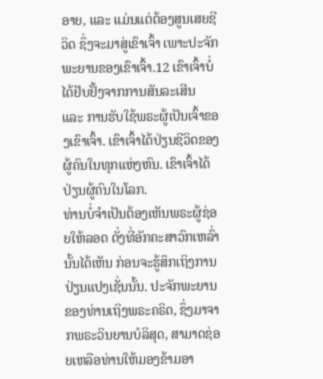ອາຍ, ແລະ ແມ່ນແຕ່ຕ້ອງສູນເສຍຊີວິດ ຊຶ່ງຈະມາສູ່ເຂົາເຈົ້າ ເພາະປະຈັກພະຍານຂອງເຂົາເຈົ້າ.12 ເຂົາເຈົ້າບໍ່ໄດ້ຢັບຢັ້ງຈາກການສັນລະເສີນ ແລະ ການຮັບໃຊ້ພຣະຜູ້ເປັນເຈົ້າຂອງເຂົາເຈົ້າ. ເຂົາເຈົ້າໄດ້ປ່ຽນຊີວິດຂອງຜູ້ຄົນໃນທຸກແຫ່ງຫົນ. ເຂົາເຈົ້າໄດ້ປ່ຽນຜູ້ຄົນໃນໂລກ.
ທ່ານບໍ່ຈຳເປັນຕ້ອງເຫັນພຣະຜູ້ຊ່ອຍໃຫ້ລອດ ດັ່ງທີ່ອັກຄະສາວົກເຫລົ່ານັ້ນໄດ້ເຫັນ ກ່ອນຈະຮູ້ສຶກເຖິງການປ່ຽນແປງເຊັ່ນນັ້ນ. ປະຈັກພະຍານຂອງທ່ານເຖິງພຣະຄຣິດ, ຊຶ່ງມາຈາກພຣະວິນຍານບໍລິສຸດ, ສາມາດຊ່ອຍເຫລືອທ່ານໃຫ້ມອງຂ້າມອາ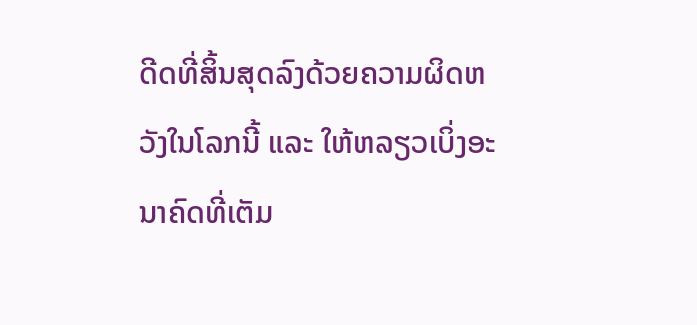ດີດທີ່ສິ້ນສຸດລົງດ້ວຍຄວາມຜິດຫວັງໃນໂລກນີ້ ແລະ ໃຫ້ຫລຽວເບິ່ງອະນາຄົດທີ່ເຕັມ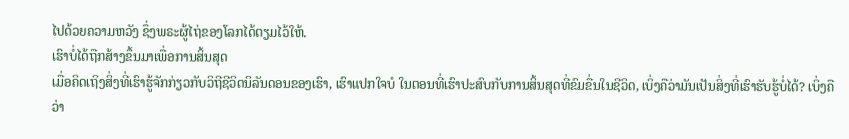ໄປດ້ວຍຄວາມຫວັງ ຊຶ່ງພຣະຜູ້ໄຖ່ຂອງໂລກໄດ້ຕຽມໄວ້ໃຫ້.
ເຮົາບໍ່ໄດ້ຖືກສ້າງຂຶ້ນມາເພື່ອການສິ້ນສຸດ
ເມື່ອຄິດເຖິງສິ່ງທີ່ເຮົາຮູ້ຈັກກ່ຽວກັບວິຖີຊີວິດນິລັນດອນຂອງເຮົາ, ເຮົາແປກໃຈບໍ ໃນຕອນທີ່ເຮົາປະສົບກັບການສິ້ນສຸດທີ່ຂົມຂື່ນໃນຊີວິດ, ເບິ່ງຄືວ່າມັນເປັນສິ່ງທີ່ເຮົາຮັບຮູ້ບໍ່ໄດ້? ເບິ່ງຄືວ່າ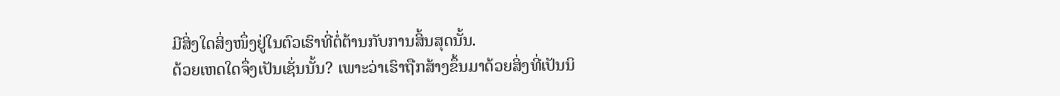ມີສິ່ງໃດສິ່ງໜຶ່ງຢູ່ໃນຕົວເຮົາທີ່ຕໍ່ຕ້ານກັບການສິ້ນສຸດນັ້ນ.
ດ້ວຍເຫດໃດຈຶ່ງເປັນເຊັ່ນນັ້ນ? ເພາະວ່າເຮົາຖືກສ້າງຂຶ້ນມາດ້ວຍສິ່ງທີ່ເປັນນິ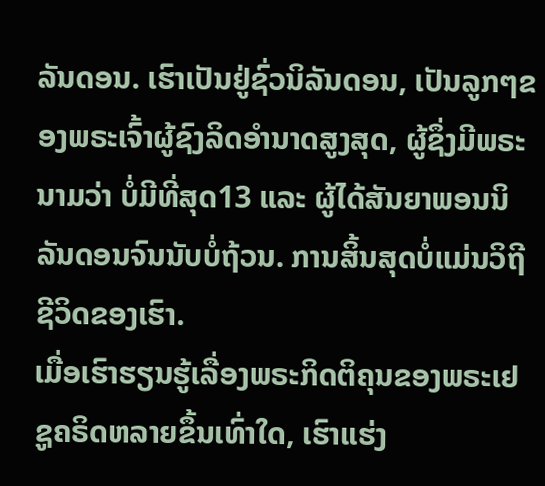ລັນດອນ. ເຮົາເປັນຢູ່ຊົ່ວນິລັນດອນ, ເປັນລູກໆຂອງພຣະເຈົ້າຜູ້ຊົງລິດອຳນາດສູງສຸດ, ຜູ້ຊຶ່ງມີພຣະນາມວ່າ ບໍ່ມີທີ່ສຸດ13 ແລະ ຜູ້ໄດ້ສັນຍາພອນນິລັນດອນຈົນນັບບໍ່ຖ້ວນ. ການສິ້ນສຸດບໍ່ແມ່ນວິຖີຊີວິດຂອງເຮົາ.
ເມື່ອເຮົາຮຽນຮູ້ເລື່ອງພຣະກິດຕິຄຸນຂອງພຣະເຢຊູຄຣິດຫລາຍຂຶ້ນເທົ່າໃດ, ເຮົາແຮ່ງ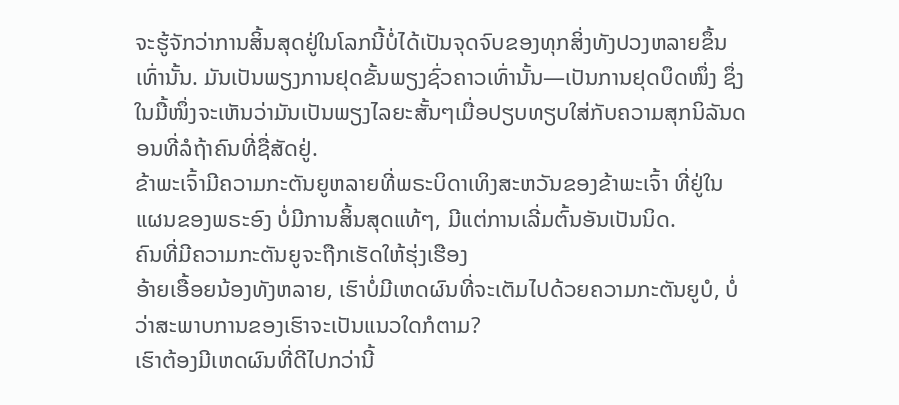ຈະຮູ້ຈັກວ່າການສິ້ນສຸດຢູ່ໃນໂລກນີ້ບໍ່ໄດ້ເປັນຈຸດຈົບຂອງທຸກສິ່ງທັງປວງຫລາຍຂຶ້ນເທົ່ານັ້ນ. ມັນເປັນພຽງການຢຸດຂັ້ນພຽງຊົ່ວຄາວເທົ່ານັ້ນ—ເປັນການຢຸດບຶດໜຶ່ງ ຊຶ່ງໃນມື້ໜຶ່ງຈະເຫັນວ່າມັນເປັນພຽງໄລຍະສັ້ນໆເມື່ອປຽບທຽບໃສ່ກັບຄວາມສຸກນິລັນດອນທີ່ລໍຖ້າຄົນທີ່ຊື່ສັດຢູ່.
ຂ້າພະເຈົ້າມີຄວາມກະຕັນຍູຫລາຍທີ່ພຣະບິດາເທິງສະຫວັນຂອງຂ້າພະເຈົ້າ ທີ່ຢູ່ໃນແຜນຂອງພຣະອົງ ບໍ່ມີການສິ້ນສຸດແທ້ໆ, ມີແຕ່ການເລີ່ມຕົ້ນອັນເປັນນິດ.
ຄົນທີ່ມີຄວາມກະຕັນຍູຈະຖືກເຮັດໃຫ້ຮຸ່ງເຮືອງ
ອ້າຍເອື້ອຍນ້ອງທັງຫລາຍ, ເຮົາບໍ່ມີເຫດຜົນທີ່ຈະເຕັມໄປດ້ວຍຄວາມກະຕັນຍູບໍ, ບໍ່ວ່າສະພາບການຂອງເຮົາຈະເປັນແນວໃດກໍຕາມ?
ເຮົາຕ້ອງມີເຫດຜົນທີ່ດີໄປກວ່ານີ້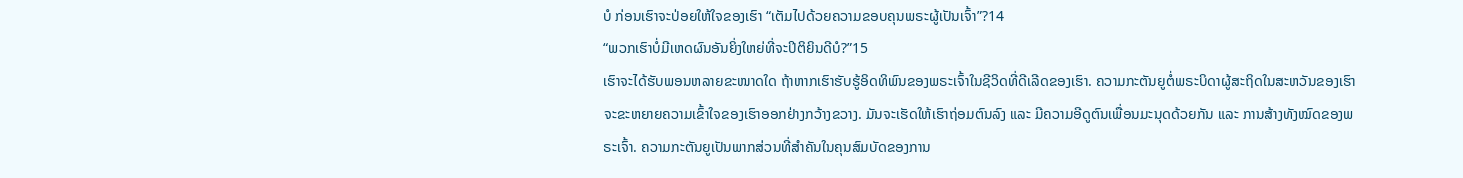ບໍ ກ່ອນເຮົາຈະປ່ອຍໃຫ້ໃຈຂອງເຮົາ “ເຕັມໄປດ້ວຍຄວາມຂອບຄຸນພຣະຜູ້ເປັນເຈົ້າ”?14
“ພວກເຮົາບໍ່ມີເຫດຜົນອັນຍິ່ງໃຫຍ່ທີ່ຈະປິຕິຍິນດີບໍ?”15
ເຮົາຈະໄດ້ຮັບພອນຫລາຍຂະໜາດໃດ ຖ້າຫາກເຮົາຮັບຮູ້ອິດທິພົນຂອງພຣະເຈົ້າໃນຊີວິດທີ່ດີເລີດຂອງເຮົາ. ຄວາມກະຕັນຍູຕໍ່ພຣະບິດາຜູ້ສະຖິດໃນສະຫວັນຂອງເຮົາ ຈະຂະຫຍາຍຄວາມເຂົ້າໃຈຂອງເຮົາອອກຢ່າງກວ້າງຂວາງ. ມັນຈະເຮັດໃຫ້ເຮົາຖ່ອມຕົນລົງ ແລະ ມີຄວາມອີດູຕົນເພື່ອນມະນຸດດ້ວຍກັນ ແລະ ການສ້າງທັງໝົດຂອງພຣະເຈົ້າ. ຄວາມກະຕັນຍູເປັນພາກສ່ວນທີ່ສຳຄັນໃນຄຸນສົມບັດຂອງການ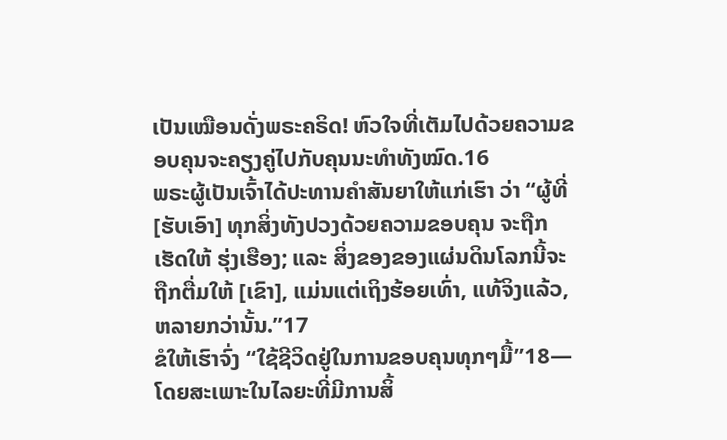ເປັນເໝືອນດັ່ງພຣະຄຣິດ! ຫົວໃຈທີ່ເຕັມໄປດ້ວຍຄວາມຂອບຄຸນຈະຄຽງຄູ່ໄປກັບຄຸນນະທຳທັງໝົດ.16
ພຣະຜູ້ເປັນເຈົ້າໄດ້ປະທານຄຳສັນຍາໃຫ້ແກ່ເຮົາ ວ່າ “ຜູ້ທີ່ [ຮັບເອົາ] ທຸກສິ່ງທັງປວງດ້ວຍຄວາມຂອບຄຸນ ຈະຖືກເຮັດໃຫ້ ຮຸ່ງເຮືອງ; ແລະ ສິ່ງຂອງຂອງແຜ່ນດິນໂລກນີ້ຈະຖືກຕື່ມໃຫ້ [ເຂົາ], ແມ່ນແຕ່ເຖິງຮ້ອຍເທົ່າ, ແທ້ຈິງແລ້ວ, ຫລາຍກວ່ານັ້ນ.”17
ຂໍໃຫ້ເຮົາຈົ່ງ “ໃຊ້ຊີວິດຢູ່ໃນການຂອບຄຸນທຸກໆມື້”18—ໂດຍສະເພາະໃນໄລຍະທີ່ມີການສິ້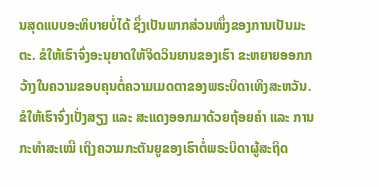ນສຸດແບບອະທິບາຍບໍ່ໄດ້ ຊຶ່ງເປັນພາກສ່ວນໜຶ່ງຂອງການເປັນມະຕະ. ຂໍໃຫ້ເຮົາຈົ່ງອະນຸຍາດໃຫ້ຈິດວິນຍານຂອງເຮົາ ຂະຫຍາຍອອກກວ້າງໃນຄວາມຂອບຄຸນຕໍ່ຄວາມເມດຕາຂອງພຣະບິດາເທິງສະຫວັນ. ຂໍໃຫ້ເຮົາຈົ່ງເປັ່ງສຽງ ແລະ ສະແດງອອກມາດ້ວຍຖ້ອຍຄຳ ແລະ ການກະທຳສະເໝີ ເຖິງຄວາມກະຕັນຍູຂອງເຮົາຕໍ່ພຣະບິດາຜູ້ສະຖິດ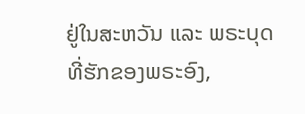ຢູ່ໃນສະຫວັນ ແລະ ພຣະບຸດທີ່ຮັກຂອງພຣະອົງ,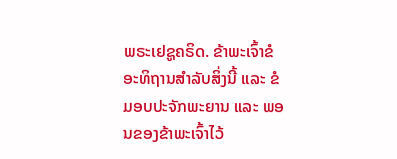ພຣະເຢຊູຄຣິດ. ຂ້າພະເຈົ້າຂໍອະທິຖານສຳລັບສິ່ງນີ້ ແລະ ຂໍມອບປະຈັກພະຍານ ແລະ ພອນຂອງຂ້າພະເຈົ້າໄວ້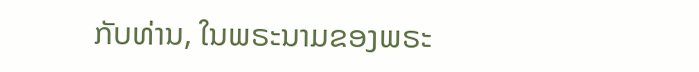ກັບທ່ານ, ໃນພຣະນາມຂອງພຣະ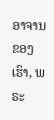ອາຈານຂອງເຮົາ, ພຣະ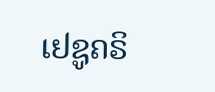ເຢຊູຄຣິ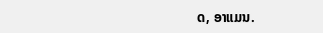ດ, ອາແມນ.